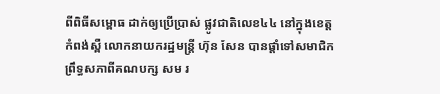ពីពិធីសម្ពោធ ដាក់ឲ្យប្រើប្រាស់ ផ្លូវជាតិលេខ៤៤ នៅក្នុងខេត្តកំពង់ស្ពឺ លោកនាយករដ្ឋមន្ត្រី ហ៊ុន សែន បានផ្ដាំទៅសមាជិកព្រឹទ្ធសភាពីគណបក្ស សម រ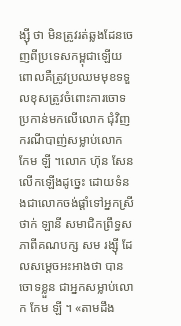ង្ស៊ី ថា មិនត្រូវរត់ឆ្លងដែនចេញពីប្រទេសកម្ពុជាឡើយ ពោលគឺត្រូវប្រឈមមុខទទួលខុសត្រូវចំពោះការចោទប្រកាន់មកលើលោក ជុំវិញករណីបាញ់សម្លាប់លោក កែម ឡី ។លោក ហ៊ុន សែន លើកឡើងដូច្នេះ ដោយទំនងជាលោកចង់ផ្ដាំទៅអ្នកស្រី ថាក់ ឡានី សមាជិកព្រឹទ្ធសភាពីគណបក្ស សម រង្ស៊ី ដែលសម្តេចអះអាងថា បានចោទខ្លួន ជាអ្នកសម្លាប់លោក កែម ឡី ។ «តាមដឹង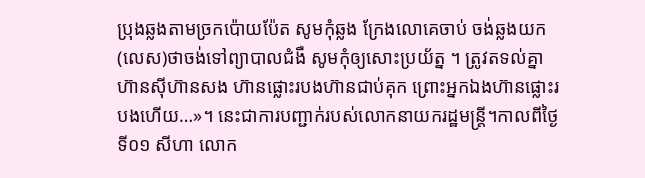ប្រុងឆ្លងតាមច្រកប៉ោយប៉ែត សូមកុំឆ្លង ក្រែងលោគេចាប់ ចង់ឆ្លងយក(លេស)ថាចង់ទៅព្យាបាលជំងឺ សូមកុំឲ្យសោះប្រយ័ត្ន ។ ត្រូវតទល់គ្នា ហ៊ានស៊ីហ៊ានសង ហ៊ានផ្លោះរបងហ៊ានជាប់គុក ព្រោះអ្នកឯងហ៊ានផ្លោះរបងហើយ…»។ នេះជាការបញ្ជាក់របស់លោកនាយករដ្ឋមន្ត្រី។កាលពីថ្ងៃទី០១ សីហា លោក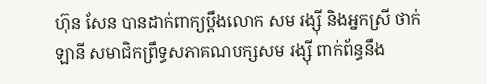ហ៊ុន សែន បានដាក់ពាក្យប្តឹងលោក សម រង្ស៊ី និងអ្នកស្រី ថាក់ ឡានី សមាជិកព្រឹទ្ធសភាគណបក្សសម រង្ស៊ី ពាក់ព័ន្ធនឹង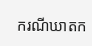ករណីឃាតក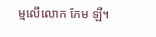ម្មលើលោក កែម ឡី។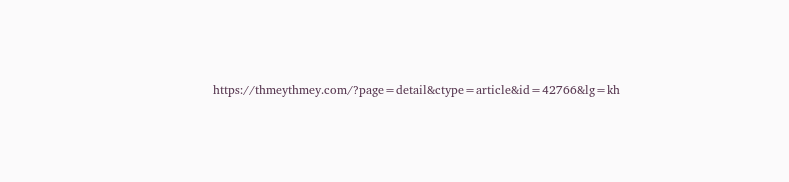https://thmeythmey.com/?page=detail&ctype=article&id=42766&lg=kh